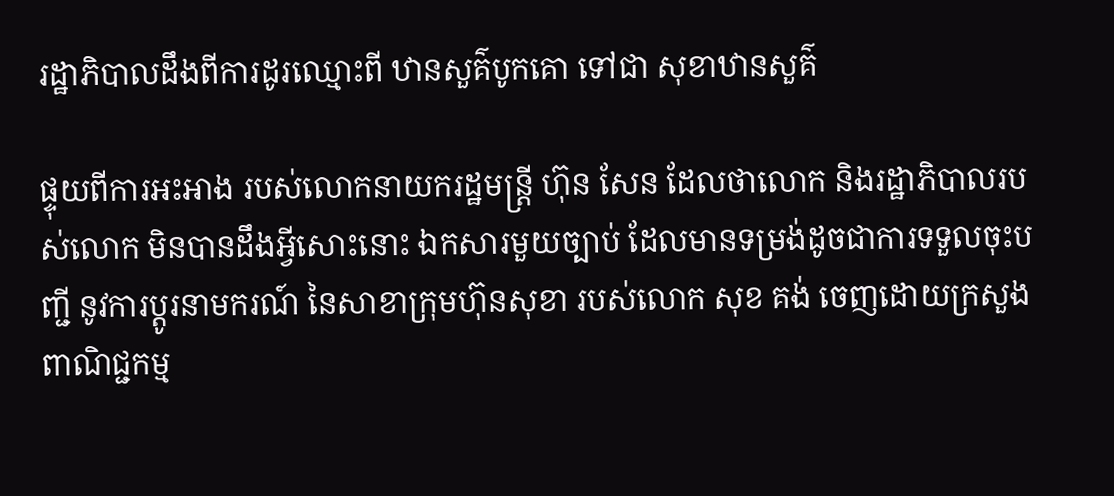រដ្ឋាភិបាលដឹងពីការដូរឈ្មោះពី ឋានសួគ៌បូកគោ ទៅជា សុខាឋានសួគ៌

ផ្ទុយពីការអះអាង របស់លោកនាយករដ្ឋមន្ត្រី ហ៊ុន សែន ដែលថាលោក និងរដ្ឋាភិបាលរបស់លោក មិនបានដឹងអ្វីសោះនោះ ឯកសារមួយច្បាប់ ដែលមានទម្រង់ដូចជាការទទួលចុះបញ្ជី នូវការប្ដូរនាមករណ៍ នៃសាខាក្រុមហ៊ុនសុខា របស់លោក សុខ គង់ ចេញដោយក្រសួងពាណិជ្ជកម្ម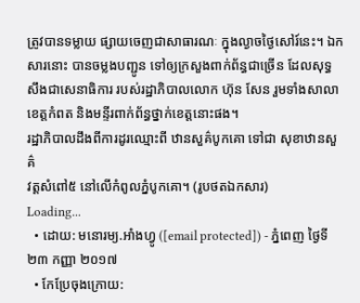ត្រូវបានទម្លាយ ផ្សាយចេញជាសាធារណៈ ក្នុងល្ងាចថ្ងៃសៅរ៍នេះ។ ឯកសារនោះ បានចម្លងបញ្ជូន ទៅឲ្យក្រសួងពាក់ព័ន្ធជាច្រើន ដែលសុទ្ធសឹងជាសេនាធិការ របស់រដ្ឋាភិបាលលោក ហ៊ុន សែន រួមទាំងសាលាខេត្តកំពត និងមន្ទីរពាក់ព័ន្ធថ្នាក់ខេត្តនោះផង។
រដ្ឋាភិបាលដឹងពីការដូរឈ្មោះពី ឋានសួគ៌បូកគោ ទៅជា សុខាឋានសួគ៌
វត្តសំពៅ៥ នៅលើកំពូលភ្នំបូកគោ។ (រូបថតឯកសារ)
Loading...
  • ដោយ: មនោរម្យ.អាំងហ្វូ ([email protected]) - ភ្នំពេញ ថ្ងៃទី២៣ កញ្ញា ២០១៧
  • កែប្រែចុងក្រោយ: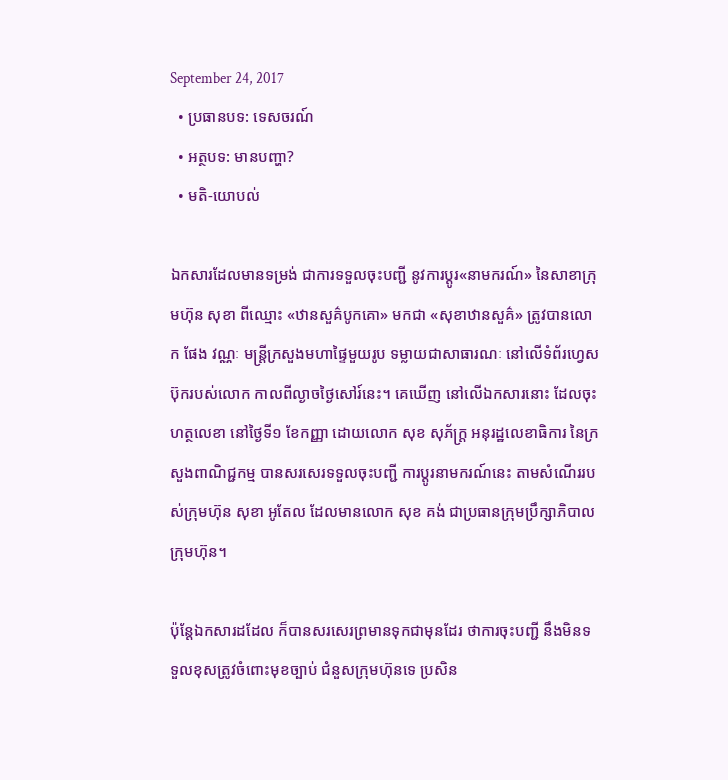September 24, 2017
  • ប្រធានបទ: ទេសចរណ៍
  • អត្ថបទ: មានបញ្ហា?
  • មតិ-យោបល់

ឯកសារដែលមានទម្រង់ ជាការទទួលចុះបញ្ជី នូវការប្ដូរ«នាមករណ៍» នៃសាខាក្រុមហ៊ុន សុខា ពីឈ្មោះ «ឋានសួគ៌បូកគោ» មកជា «សុខាឋានសួគ៌» ត្រូវបានលោក ផែង វណ្ណៈ មន្ត្រីក្រសួងមហាផ្ទៃមួយរូប ទម្លាយជាសាធារណៈ នៅលើទំព័រហ្វេសប៊ុករបស់លោក កាលពីល្ងាចថ្ងៃសៅរ៍នេះ។ គេឃើញ នៅលើឯកសារនោះ ដែលចុះហត្ថលេខា នៅថ្ងៃទី១ ខែកញ្ញា ដោយលោក សុខ សុភ័ក្ត្រ អនុរដ្ឋលេខាធិការ នៃក្រសួងពាណិជ្ជកម្ម បានសរសេរទទួលចុះបញ្ជី ការប្ដូរនាមករណ៍នេះ តាមសំណើររបស់ក្រុមហ៊ុន សុខា អូតែល ដែលមានលោក សុខ គង់ ជាប្រធានក្រុមប្រឹក្សាភិបាលក្រុមហ៊ុន។

ប៉ុន្តែឯកសារដដែល ក៏បានសរសេរព្រមានទុកជាមុនដែរ ថាការចុះបញ្ជី នឹងមិនទទួលខុសត្រូវចំពោះមុខច្បាប់ ជំនួសក្រុមហ៊ុនទេ ប្រសិន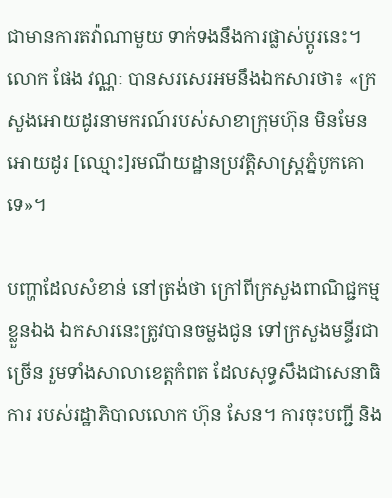ជាមានការតវ៉ាណាមួយ ទាក់ទងនឹងការផ្លាស់ប្ដូរនេះ។ លោក ផែង វណ្ណៈ បានសរសេរអមនឹងឯកសារថា៖ «ក្រសួងអោយដូរនាមករណ៍របស់សាខាក្រុមហ៊ុន មិនមែនអោយដូរ [ឈ្មោះ]រមណីយដ្ឋានប្រវត្តិសាស្ត្រភ្នំបូកគោទេ»។

បញ្ហាដែលសំខាន់ នៅត្រង់ថា ក្រៅពីក្រសួងពាណិជ្ជកម្មខ្លួនឯង ឯកសារនេះត្រូវបានចម្លងជូន ទៅក្រសួងមន្ទីរជាច្រើន រួមទាំងសាលាខេត្តកំពត ដែលសុទ្ធសឹងជាសេនាធិការ របស់រដ្ឋាភិបាលលោក ហ៊ុន សែន។ ការចុះបញ្ជី និង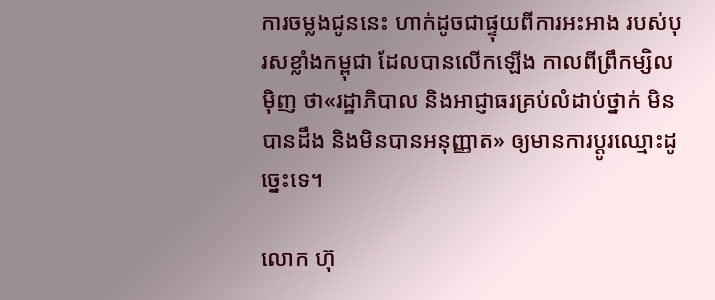ការចម្លងជូននេះ ហាក់ដូចជាផ្ទុយពីការអះអាង របស់បុរសខ្លាំងកម្ពុជា ដែលបានលើកឡើង កាលពីព្រឹកម្សិលម៉ិញ ថា«រដ្ឋាភិបាល និងអាជ្ញាធរគ្រប់លំដាប់ថ្នាក់ មិនបានដឹង និងមិនបានអនុញ្ញាត» ឲ្យមានការប្ដូរឈ្មោះដូច្នេះទេ។

លោក ហ៊ុ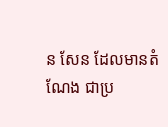ន សែន ដែលមានតំណែង ជាប្រ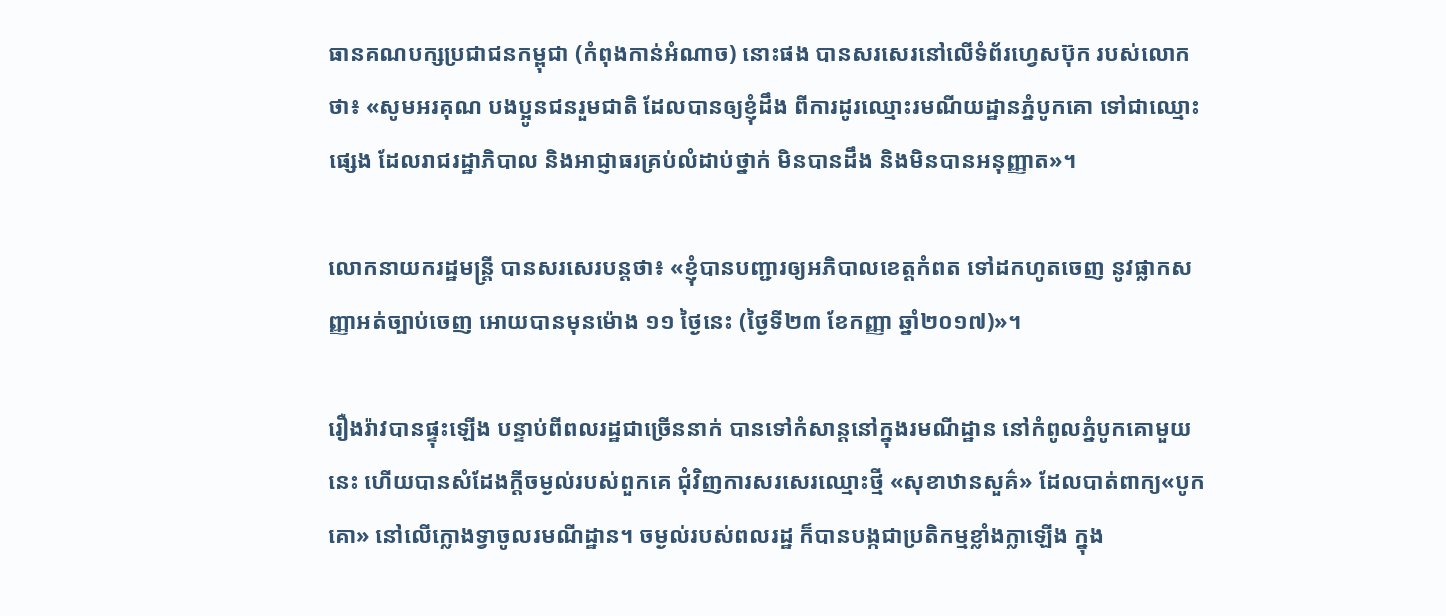ធានគណបក្សប្រជាជនកម្ពុជា (កំពុងកាន់អំណាច) នោះផង បានសរសេរនៅលើទំព័រហ្វេសប៊ុក របស់លោកថា៖ «សូមអរគុណ បងប្អូនជនរួមជាតិ ដែលបានឲ្យខ្ញុំដឹង ពីការដូរឈ្មោះរមណីយដ្ឋានភ្នំបូកគោ ទៅជាឈ្មោះផ្សេង ដែលរាជរដ្ឋាភិបាល និងអាជ្ញាធរគ្រប់លំដាប់ថ្នាក់ មិនបានដឹង និងមិនបានអនុញ្ញាត»។

លោកនាយករដ្ឋមន្ត្រី បានសរសេរបន្តថា៖ «ខ្ញុំបានបញ្ជារឲ្យអភិបាលខេត្តកំពត ទៅដកហូតចេញ នូវផ្លាកសញ្ញាអត់ច្បាប់ចេញ អោយបានមុនម៉ោង ១១ ថ្ងៃនេះ (ថ្ងៃទី២៣ ខែកញ្ញា ឆ្នាំ២០១៧)»។

រឿងរ៉ាវបានផ្ទុះឡើង បន្ទាប់ពីពលរដ្ឋជាច្រើននាក់ បានទៅកំសាន្ដនៅក្នុងរមណីដ្ឋាន នៅកំពូលភ្នំបូកគោមួយនេះ ហើយបានសំដែងក្ដីចម្ងល់របស់ពួកគេ ជុំវិញការសរសេរឈ្មោះថ្មី «សុខាឋានសួគ៌» ដែលបាត់ពាក្យ«បូកគោ» នៅលើក្លោងទ្វាចូលរមណីដ្ឋាន។ ចម្ងល់របស់ពលរដ្ឋ ក៏បានបង្កជាប្រតិកម្មខ្លាំងក្លាឡើង ក្នុង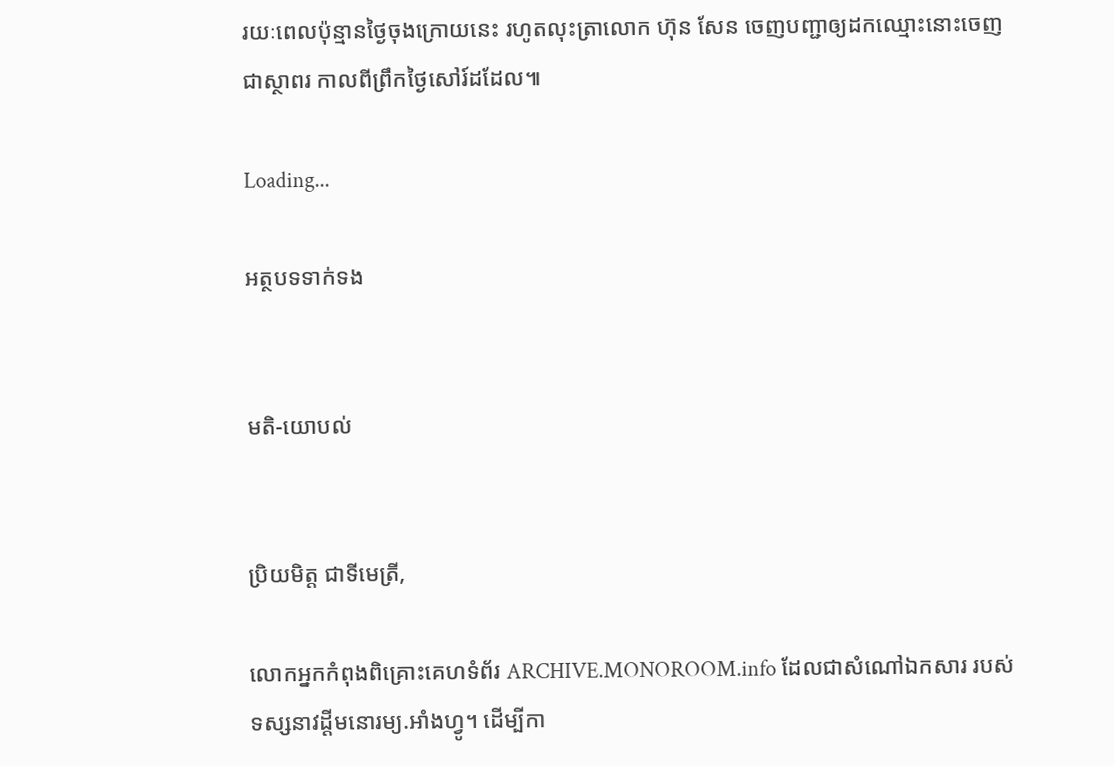រយៈពេលប៉ុន្មានថ្ងៃចុងក្រោយនេះ រហូតលុះត្រាលោក ហ៊ុន សែន ចេញបញ្ជាឲ្យដកឈ្មោះនោះចេញ ជាស្ថាពរ កាលពីព្រឹកថ្ងៃសៅរ៍ដដែល៕

Loading...

អត្ថបទទាក់ទង


មតិ-យោបល់


ប្រិយមិត្ត ជាទីមេត្រី,

លោកអ្នកកំពុងពិគ្រោះគេហទំព័រ ARCHIVE.MONOROOM.info ដែលជាសំណៅឯកសារ របស់ទស្សនាវដ្ដីមនោរម្យ.អាំងហ្វូ។ ដើម្បីកា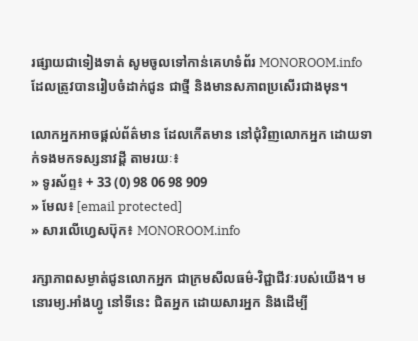រផ្សាយជាទៀងទាត់ សូមចូលទៅកាន់គេហទំព័រ MONOROOM.info ដែលត្រូវបានរៀបចំដាក់ជូន ជាថ្មី និងមានសភាពប្រសើរជាងមុន។

លោកអ្នកអាចផ្ដល់ព័ត៌មាន ដែលកើតមាន នៅជុំវិញលោកអ្នក ដោយទាក់ទងមកទស្សនាវដ្ដី តាមរយៈ៖
» ទូរស័ព្ទ៖ + 33 (0) 98 06 98 909
» មែល៖ [email protected]
» សារលើហ្វេសប៊ុក៖ MONOROOM.info

រក្សាភាពសម្ងាត់ជូនលោកអ្នក ជាក្រមសីលធម៌-វិជ្ជាជីវៈរបស់យើង។ មនោរម្យ.អាំងហ្វូ នៅទីនេះ ជិតអ្នក ដោយសារអ្នក និងដើម្បី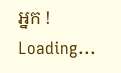អ្នក !
Loading...